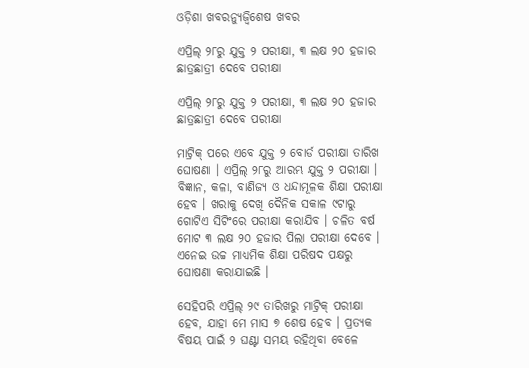ଓଡ଼ିଶା ଖବରନ୍ୟୁଜ୍ବିଶେଷ ଖବର

ଏପ୍ରିଲ୍‌ ୨୮ରୁ ଯୁକ୍ତ ୨ ପରୀକ୍ଷା, ୩ ଲକ୍ଷ ୨୦ ହଜାର ଛାତ୍ରଛାତ୍ରୀ ଦେବେ ପରୀକ୍ଷା

ଏପ୍ରିଲ୍‌ ୨୮ରୁ ଯୁକ୍ତ ୨ ପରୀକ୍ଷା, ୩ ଲକ୍ଷ ୨୦ ହଜାର ଛାତ୍ରଛାତ୍ରୀ ଦେବେ ପରୀକ୍ଷା

ମାଟ୍ରିକ୍‌ ପରେ ଏବେ ଯୁକ୍ତ ୨ ବୋର୍ଡ ପରୀକ୍ଷା ତାରିଖ ଘୋଷଣା । ଏପ୍ରିଲ୍‌ ୨୮ରୁ ଆରମ୍ଭ ଯୁକ୍ତ ୨ ପରୀକ୍ଷା । ବିଜ୍ଞାନ, କଳା, ବାଣିଜ୍ୟ ଓ ଧନ୍ଦାମୂଳକ ଶିକ୍ଷା ପରୀକ୍ଷା ହେବ । ଖରାକୁ ଦେଖି ଦୈନିକ ସକାଳ ୯ଟାରୁ ଗୋଟିଏ ସିଟିଂରେ ପରୀକ୍ଷା କରାଯିବ । ଚଳିତ ବର୍ଷ ମୋଟ ୩ ଲକ୍ଷ ୨୦ ହଜାର ପିଲା ପରୀକ୍ଷା ଦେବେ । ଏନେଇ ଉଚ୍ଚ ମାଧ୍ୟମିକ ଶିକ୍ଷା ପରିଷଦ ପକ୍ଷରୁ ଘୋଷଣା କରାଯାଇଛି ।

ସେହିପରି ଏପ୍ରିଲ୍‌ ୨୯ ତାରିଖରୁ ମାଟ୍ରିକ୍‌ ପରୀକ୍ଷା ହେବ, ଯାହା ମେ ମାସ ୭ ଶେଷ ହେବ । ପ୍ରତ୍ୟକ ବିଷୟ ପାଇଁ ୨ ଘଣ୍ଟା ସମୟ ରହିଥିବା ବେଳେ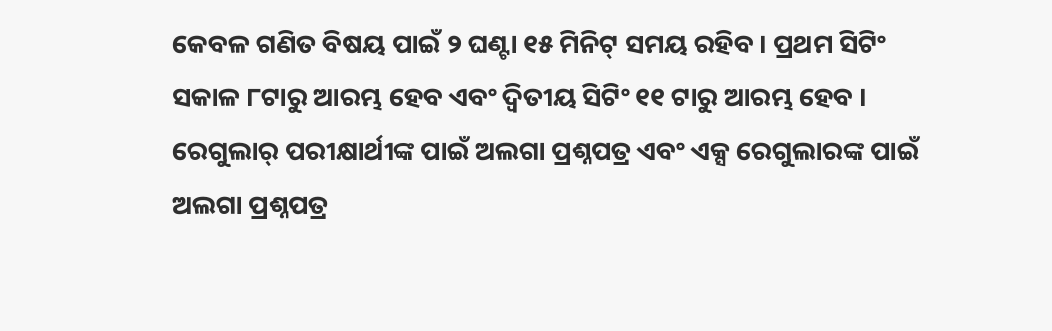କେବଳ ଗଣିତ ବିଷୟ ପାଇଁ ୨ ଘଣ୍ଟା ୧୫ ମିନିଟ୍‌ ସମୟ ରହିବ । ପ୍ରଥମ ସିଟିଂ ସକାଳ ୮ଟାରୁ ଆରମ୍ଭ ହେବ ଏବଂ ଦ୍ୱିତୀୟ ସିଟିଂ ୧୧ ଟାରୁ ଆରମ୍ଭ ହେବ । ରେଗୁଲାର୍‌ ପରୀକ୍ଷାର୍ଥୀଙ୍କ ପାଇଁ ଅଲଗା ପ୍ରଶ୍ନପତ୍ର ଏବଂ ଏକ୍ସ ରେଗୁଲାରଙ୍କ ପାଇଁ ଅଲଗା ପ୍ରଶ୍ନପତ୍ର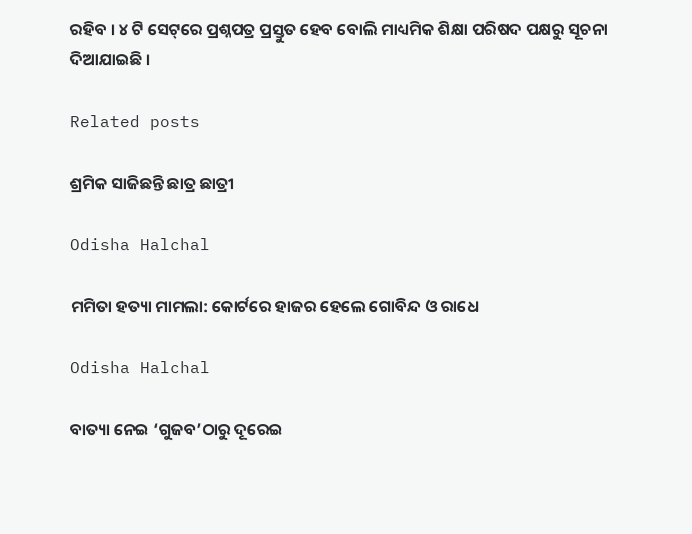ରହିବ । ୪ ଟି ସେଟ୍‌ରେ ପ୍ରଶ୍ନପତ୍ର ପ୍ରସ୍ତୁତ ହେବ ବୋଲି ମାଧ୍ୟମିକ ଶିକ୍ଷା ପରିଷଦ ପକ୍ଷରୁ ସୂଚନା ଦିଆଯାଇଛି ।

Related posts

ଶ୍ରମିକ ସାଜିଛନ୍ତି ଛାତ୍ର ଛାତ୍ରୀ

Odisha Halchal

ମମିତା ହତ୍ୟା ମାମଲା: କୋର୍ଟରେ ହାଜର ହେଲେ ଗୋବିନ୍ଦ ଓ ରାଧେ

Odisha Halchal

ବାତ୍ୟା ନେଇ ‘ଗୁଜବ’ଠାରୁ ଦୂରେଇ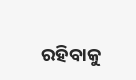ରହିବାକୁ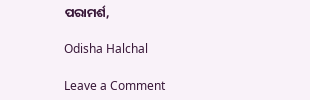ପରାମର୍ଶ,

Odisha Halchal

Leave a Comment